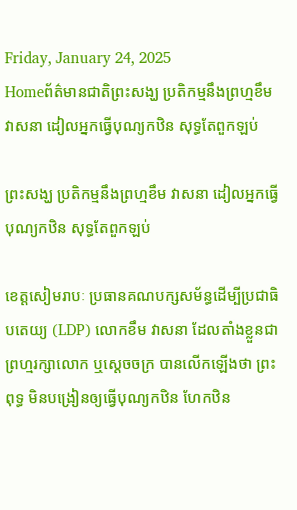Friday, January 24, 2025
Homeព័ត៌មានជាតិព្រះសង្ឃ ប្រតិកម្មនឹងព្រហ្មខឹម វាសនា ដៀលអ្នកធ្វើបុណ្យកឋិន សុទ្ធតែពួកឡប់

ព្រះសង្ឃ ប្រតិកម្មនឹងព្រហ្មខឹម វាសនា ដៀលអ្នកធ្វើបុណ្យកឋិន សុទ្ធតែពួកឡប់

ខេត្តសៀមរាបៈ ប្រធានគណបក្សសម័ន្ធដើម្បីប្រជាធិបតេយ្យ (LDP) លោកខឹម វាសនា ដែលតាំងខ្លួនជាព្រហ្មរក្សាលោក ឬស្ដេចចក្រ បានលើកឡើងថា ព្រះពុទ្ធ មិនបង្រៀនឲ្យធ្វើបុណ្យកឋិន ហែកឋិន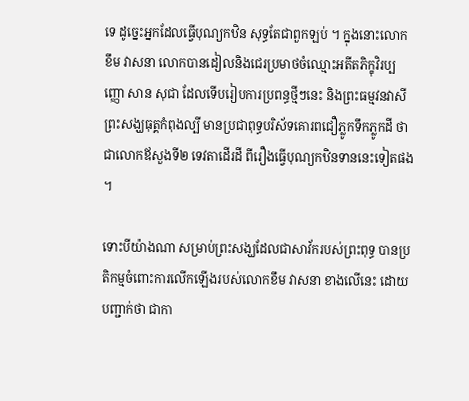ទេ ដូច្នេះអ្នកដែលធ្វើបុណ្យកឋិន សុទ្ធតែជាពួកឡប់ ។ ក្នុងនោះលោកខឹម វាសនា លោកបានដៀលនិងជេរប្រមាថចំឈ្មោះអតីតភិក្ខុវិរប្បញ្ញោ សាន សុជា ដែលទើបរៀបការប្រពន្ធថ្មីៗនេះ និងព្រះធម្មវនវាសី ព្រះសង្ឃធុត្គកំពុងល្បី មានប្រជាពុទ្ធបរិស័ទគោរពជឿភ្លូកទឹកភ្លូកដី ថាជាលោកឪសួងទី២ ទេវតាដើរដី ពីរឿងធ្វើបុណ្យកឋិនទាននេះទៀតផង ។

ទោះបីយ៉ាងណា សម្រាប់ព្រះសង្ឃដែលជាសាវ័ករបស់ព្រះពុទ្ធ បានប្រតិកម្មចំពោះការលើកឡើងរបស់លោកខឹម វាសនា ខាងលើនេះ ដោយបញ្ជាក់ថា ជាកា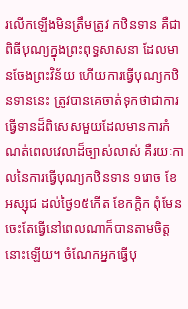រលើកឡើងមិនត្រឹមត្រូវ កឋិនទាន គឺជាពិធីបុណ្យក្នុងព្រះពុទ្ធសាសនា ដែលមានចែងព្រះវិន័យ ហើយការធ្វើបុណ្យកឋិនទាននេះ ត្រូវបានគេចាត់ទុកថាជាការធ្វើទានដ៏ពិសេសមួយដែលមានការកំណត់ពេលវេលាដ៏ច្បាស់លាស់ គឺរយៈកាលនៃការធ្វើបុណ្យកឋិនទាន ១រោច ខែអស្សុជ ដល់ថ្ងៃ១៥កើត ខែកក្ដិក ពុំមែនចេះតែធ្វើនៅពេលណាក៏បានតាមចិត្តនោះឡើយ។ ចំណែកអ្នកធ្វើបុ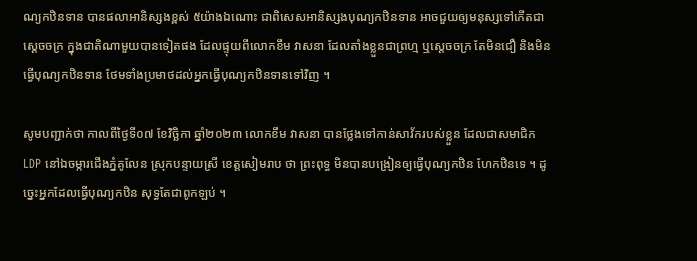ណ្យកឋិនទាន បានផលាអានិស្សងខ្ពស់ ៥យ៉ាងឯណោះ ជាពិសេសអានិស្សងបុណ្យកឋិនទាន អាចជួយឲ្យមនុស្សទៅកើតជាសេ្ដចចក្រ ក្នុងជាតិណាមួយបានទៀតផង ដែលផ្ទុយពីលោកខឹម វាសនា ដែលតាំងខ្លួនជាព្រហ្ម ឬស្ដេចចក្រ តែមិនជឿ និងមិនធ្វើបុណ្យកឋិនទាន ថែមទាំងប្រមាថដល់អ្នកធ្វើបុណ្យកឋិនទានទៅវិញ ។

សូមបញ្ជាក់ថា កាលពីថ្ងៃទី០៧ ខែវិច្ឆិកា ឆ្នាំ២០២៣ លោកខឹម វាសនា បានថ្លែងទៅកាន់សាវ័ករបស់ខ្លួន ដែលជាសមាជិក LDP នៅឯចម្ការជើងភ្នំគូលែន ស្រុកបន្ទាយស្រី ខេត្តសៀមរាប ថា ព្រះពុទ្ធ មិនបានបង្រៀនឲ្យធ្វើបុណ្យកឋិន ហែកឋិនទេ ។ ដូច្នេះអ្នកដែលធ្វើបុណ្យកឋិន សុទ្ធតែជាពូកឡប់ ។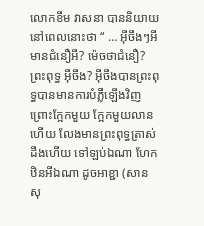លោកខឹម វាសនា បាននិយាយនៅពេលនោះថា “ … អ៊ីចឹងៗអី មានជំនឿអី? ម៉េចថាជំនឿ? ព្រះពុទ្ធ អ៊ីចឹង? អ៊ីចឹងបានព្រះពុទ្ធបានមានការបំភ្លឺឡើងវិញ ព្រោះក្អែកមួយ ក្អែកមួយលានហើយ លែងមានព្រះពុទ្ធត្រាស់ដឹងហើយ ទៅឡប់ឯណា ហែកឋិនអីឯណា ដូចអាខ្ជា (សាន សុ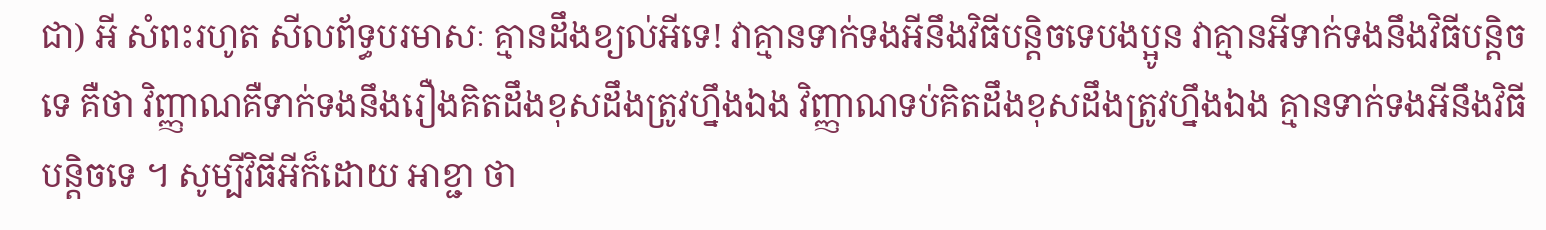ជា) អី សំពះរហូត សីលព័ទ្ធបរមាសៈ គ្មានដឹងខ្យល់អីទេ! វាគ្មានទាក់ទងអីនឹងវិធីបន្តិចទេបងប្អូន វាគ្មានអីទាក់ទងនឹងវិធីបន្តិចទេ គឺថា វិញ្ញាណគឺទាក់ទងនឹងរឿងគិតដឹងខុសដឹងត្រូវហ្នឹងឯង វិញ្ញាណទប់គិតដឹងខុសដឹងត្រូវហ្នឹងឯង គ្មានទាក់ទងអីនឹងវិធីបន្តិចទេ ។ សូម្បីវិធីអីក៏ដោយ អាខ្ជា ថា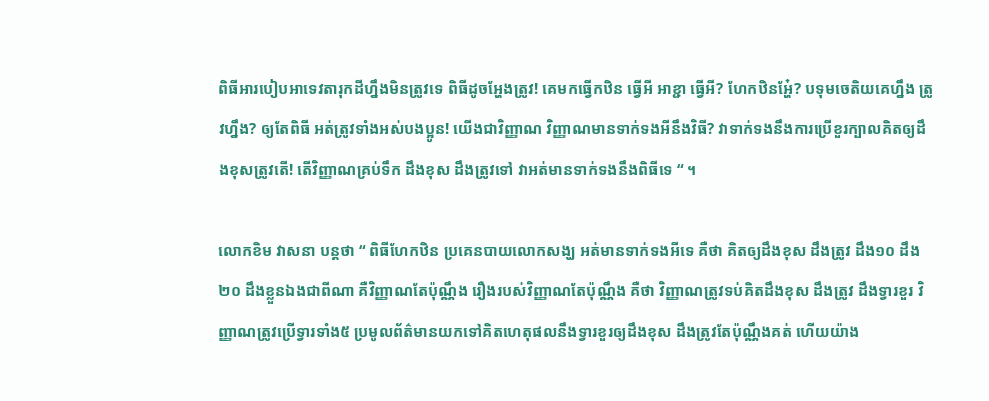ពិធីអារបៀបអាទេវតារុកដីហ្នឹងមិនត្រូវទេ ពិធីដូចអ្ហែងត្រូវ! គេមកធ្វើកឋិន ធ្វើអី អាខ្ជា ធ្វើអី? ហែកឋិនអ្ហែ៎? បទុមចេតិយគេហ្នឹង ត្រូវហ្នឹង? ឲ្យតែពិធី អត់ត្រូវទាំងអស់បងប្អូន! យើងជាវិញ្ញាណ វិញ្ញាណមានទាក់ទងអីនឹងវិធី? វាទាក់ទងនឹងការប្រើខួរក្បាលគិតឲ្យដឹងខុសត្រូវតើ! តើវិញ្ញាណគ្រប់ទឹក ដឹងខុស ដឹងត្រូវទៅ វាអត់មានទាក់ទងនឹងពិធីទេ “ ។

លោកខិម វាសនា បន្តថា “ ពិធីហែកឋិន ប្រគេនបាយលោកសង្ឃ អត់មានទាក់ទងអីទេ គឺថា គិតឲ្យដឹងខុស ដឹងត្រូវ ដឹង១០ ដឹង២០ ដឹងខ្លួនឯងជាពីណា គឺវិញ្ញាណតែប៉ុណ្ណឹង រឿងរបស់វិញ្ញាណតែប៉ុណ្ណឹង គឺថា វិញ្ញាណត្រូវទប់គិតដឹងខុស ដឹងត្រូវ ដឹងទ្វារខួរ វិញ្ញាណត្រូវប្រើទ្វារទាំង៥ ប្រមូលព័ត៌មានយកទៅគិតហេតុផលនឹងទ្វារខួរឲ្យដឹងខុស ដឹងត្រូវតែប៉ុណ្ណឹងគត់ ហើយយ៉ាង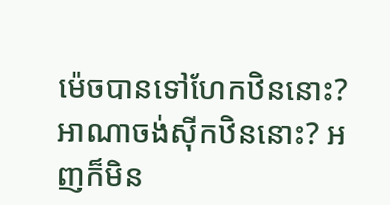ម៉េចបានទៅហែកឋិននោះ? អាណាចង់ស៊ីកឋិននោះ? អញក៏មិន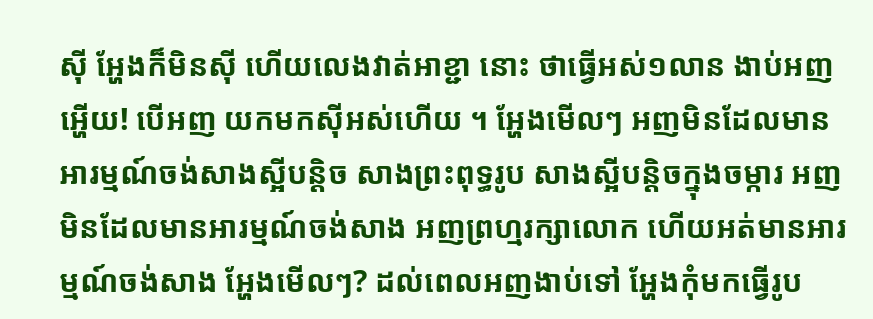ស៊ី អ្ហែងក៏មិនស៊ី ហើយលេងវាត់អាខ្ជា នោះ ថាធ្វើអស់១លាន ងាប់អញអ្ហើយ! បើអញ យកមកស៊ីអស់ហើយ ។ អ្ហែងមើលៗ អញមិនដែលមានអារម្មណ៍ចង់សាងស្អីបន្តិច សាងព្រះពុទ្ធរូប សាងស្អីបន្តិចក្នុងចម្ការ អញមិនដែលមានអារម្មណ៍ចង់សាង អញព្រហ្មរក្សាលោក ហើយអត់មានអារម្មណ៍ចង់សាង អ្ហែងមើលៗ? ដល់ពេលអញងាប់ទៅ អ្ហែងកុំមកធ្វើរូប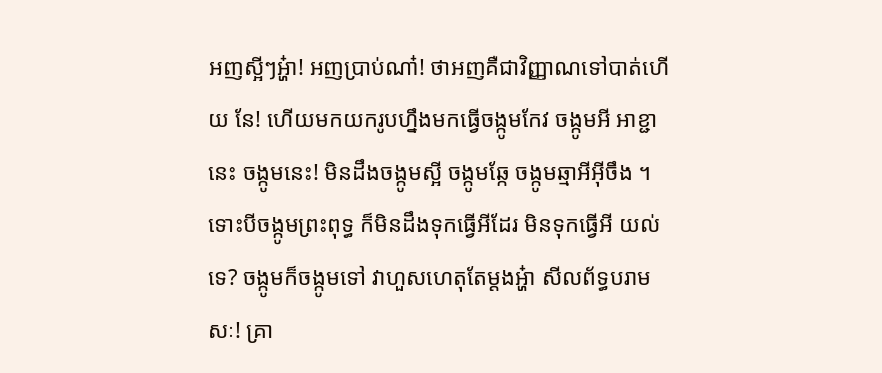អញស្អីៗអ្ហ៎ា! អញបា្រប់ណា៎! ថាអញគឺជាវិញ្ញាណទៅបាត់ហើយ នែ! ហើយមកយករូបហ្នឹងមកធ្វើចង្កូមកែវ ចង្កូមអី អាខ្ជា នេះ ចង្កូមនេះ! មិនដឹងចង្កូមស្អី ចង្កូមឆ្កែ ចង្កូមឆ្មាអីអ៊ីចឹង ។ ទោះបីចង្កូមព្រះពុទ្ធ ក៏មិនដឹងទុកធ្វើអីដែរ មិនទុកធ្វើអី យល់ទេ? ចង្កូមក៏ចង្កូមទៅ វាហួសហេតុតែម្ដងអ្ហ៎ា សីលព័ទ្ធបរាមសៈ! គ្រា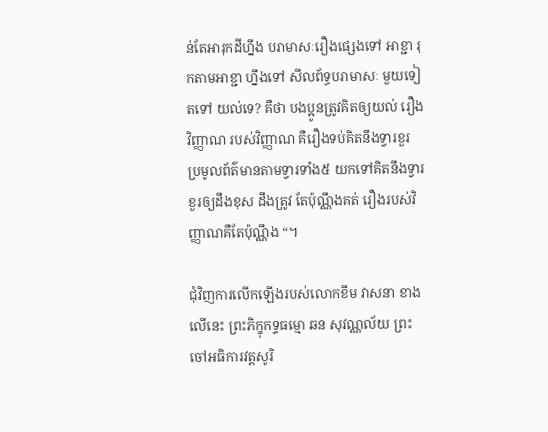ន់តែអារុកដីហ្នឹង បរាមាសៈរឿងផ្សេងទៅ អាខ្ជា រុកតាមអាខ្ជា ហ្នឹងទៅ សីលព័ទ្ធបរាមាសៈ មួយទៀតទៅ យល់ទេ? គឺថា បងប្អូនត្រូវគិតឲ្យយល់ រឿងវិញ្ញាណ របស់វិញ្ញាណ គឺរឿងទប់គិតនឹងទ្វារខួរ ប្រមូលព័ត៌មានតាមទ្វារទាំង៥ យកទៅគិតនឹងទ្វារខួរឲ្យដឹងខុស ដឹងត្រូវ តែប៉ុណ្ណឹងគត់ រឿងរបស់វិញ្ញាណគឺតែប៉ុណ្ណឹង “។

ជុំវិញការលើកឡើងរបស់លោកខឹម វាសនា ខាងលើនេះ ព្រះភិក្ខុកទ្ទធម្មោ ឆន សុវណ្ណល័យ ព្រះចៅអធិការវត្តសូរិ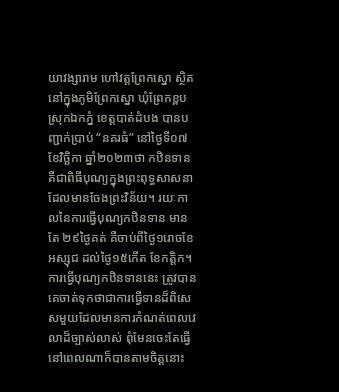យាវង្សារាម ហៅវត្តព្រែកស្នោ ស្ថិតនៅក្នុងភូមិព្រែកស្នោ ឃុំព្រែកខ្ពប ស្រុកឯកភ្នំ ខេត្តបាត់ដំបង បានបញ្ជាក់ប្រាប់ “នគរធំ” នៅថ្ងៃទី០៧ ខែវិច្ឆិកា ឆ្នាំ២០២៣ថា កឋិនទាន គឺជាពិធីបុណ្យក្នុងព្រះពុទ្ធសាសនា ដែលមានចែងព្រះវិន័យ។ រយៈកាលនៃការធ្វើបុណ្យកឋិនទាន មានតែ ២៩ថ្ងៃគត់ គឺចាប់ពីថ្ងៃ១រោចខែអស្សុជ ដល់ថ្ងៃ១៥កើត ខែកត្តិក។ ការធ្វើបុណ្យកឋិនទាននេះ ត្រូវបានគេចាត់ទុកថាជាការធ្វើទានដ៏ពិសេសមួយដែលមានការកំណត់ពេលវេលាដ៏ច្បាស់លាស់ ពុំមែនចេះតែធ្វើនៅពេលណាក៏បានតាមចិត្តនោះ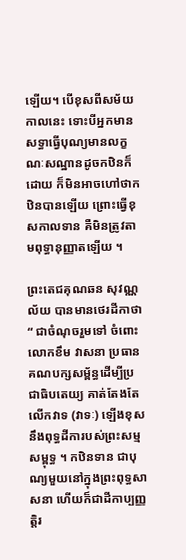ឡើយ។ បើខុសពីសម័យកាលនេះ ទោះបីអ្នកមានសទ្ធាធ្វើបុណ្យមានលក្ខណៈសណ្ឋានដូចកឋិនក៏ដោយ ក៏មិនអាចហៅថាកឋិនបានឡើយ ព្រោះធ្វើខុសកាលទាន គឺមិនត្រូវតាមពុទ្ធានុញ្ញាតឡើយ ។

ព្រះតេជគុណឆន សុវណ្ណល័យ បានមានថេរដីកាថា “ ជាចំណុចរួមទៅ ចំពោះលោកខឹម វាសនា ប្រធានគណបក្សសម្ព័ន្ធដើម្បីប្រជាធិបតេយ្យ គាត់តែងតែលើកវាទ (វាទៈ) ឡើងខុសនឹងពុទ្ធដីការបស់ព្រះសម្មសម្ពុទ្ធ ។ កឋិនទាន ជាបុណ្យមួយនៅក្នុងព្រះពុទ្ធសាសនា ហើយក៏ជាដីកាប្បញ្ញត្តិរ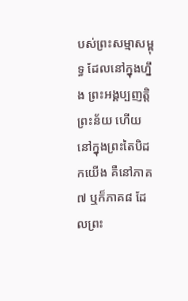បស់ព្រះសម្មាសម្ពុទ្ធ ដែលនៅក្នុងហ្នឹង ព្រះអង្គប្បញត្តិព្រះន័យ ហើយនៅក្នុងព្រះតៃបិដកយើង គឺនៅភាគ៧ ឬក៏ភាគ៨ ដែលព្រះ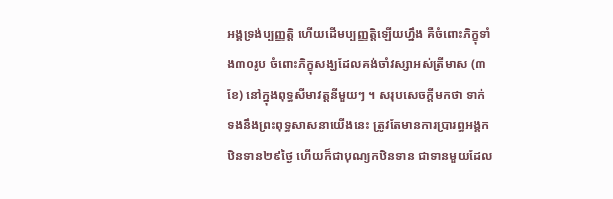អង្គទ្រង់ប្បញ្ញត្តិ ហើយដើមប្បញ្ញត្តិឡើយហ្នឹង គឺចំពោះភិក្ខុទាំង៣០រូប ចំពោះភិក្ខុសង្ឃដែលគង់ចាំវស្សាអស់ត្រីមាស (៣ខែ) នៅក្នុងពុទ្ធសីមាវត្តនីមួយៗ ។ សរុបសេចក្ដីមកថា ទាក់ទងនឹងព្រះពុទ្ធសាសនាយើងនេះ ត្រូវតែមានការប្រារព្ធអង្គកឋិនទាន២៩ថ្ងៃ ហើយក៏ជាបុណ្យកឋិនទាន ជាទានមួយដែល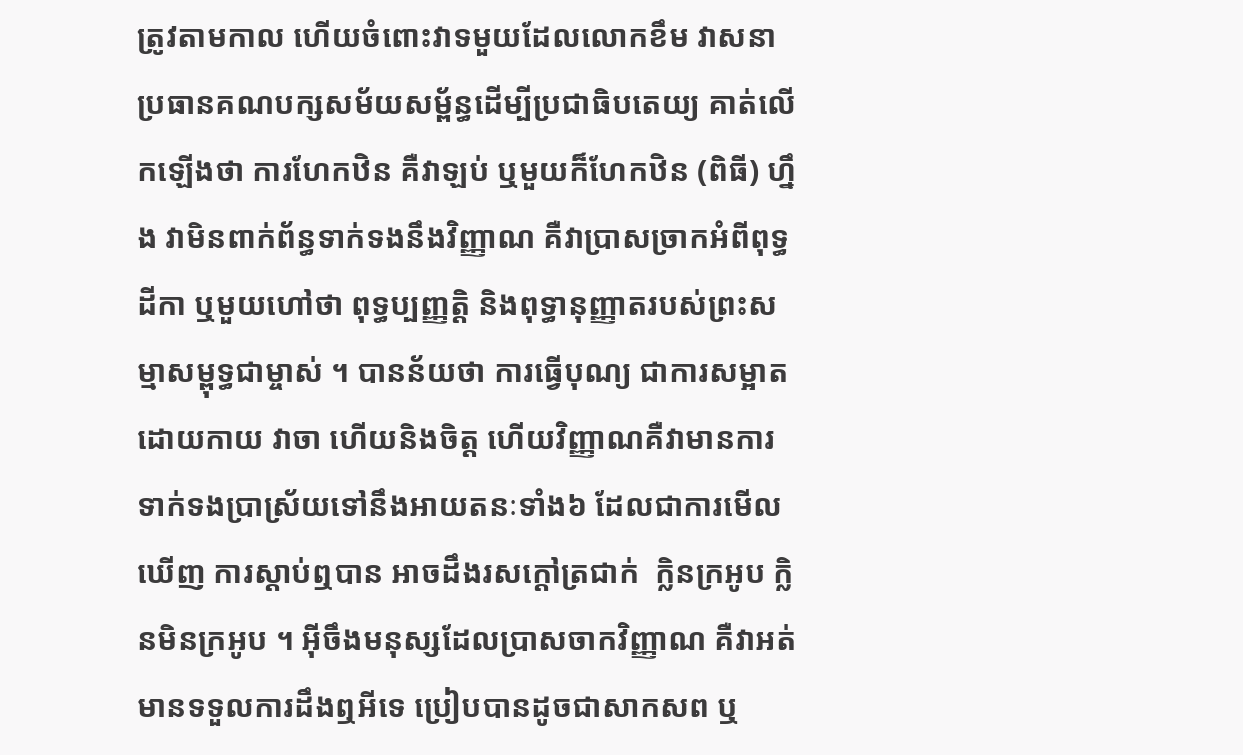ត្រូវតាមកាល ហើយចំពោះវាទមួយដែលលោកខឹម វាសនា ប្រធានគណបក្សសម័យសម្ព័ន្ធដើម្បីប្រជាធិបតេយ្យ គាត់លើកឡើងថា ការហែកឋិន គឺវាឡប់ ឬមួយក៏ហែកឋិន (ពិធី) ហ្នឹង វាមិនពាក់ព័ន្ធទាក់ទងនឹងវិញ្ញាណ គឺវាប្រាសចា្រកអំពីពុទ្ធដីកា ឬមួយហៅថា ពុទ្ធប្បញ្ញត្តិ និងពុទ្ធានុញ្ញាតរបស់ព្រះសម្មាសម្ពុទ្ធជាម្ចាស់ ។ បានន័យថា ការធ្វើបុណ្យ ជាការសម្អាតដោយកាយ វាចា ហើយនិងចិត្ត ហើយវិញ្ញាណគឺវាមានការទាក់ទងប្រាស្រ័យទៅនឹងអាយតនៈទាំង៦ ដែលជាការមើលឃើញ ការស្ដាប់ឮបាន អាចដឹងរសក្ដៅត្រជាក់  ក្លិនក្រអូប ក្លិនមិនក្រអូប ។ អ៊ីចឹងមនុស្សដែលប្រាសចាកវិញ្ញាណ គឺវាអត់មានទទួលការដឹងឮអីទេ ប្រៀបបានដូចជាសាកសព ឬ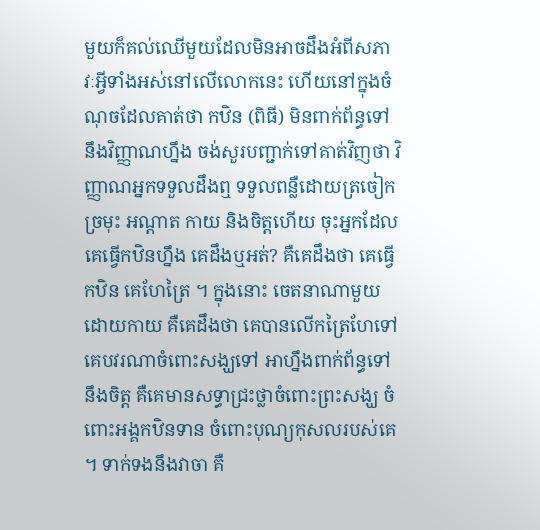មួយក៏គល់ឈើមួយដែលមិនអាចដឹងអំពីសភាវៈអ្វីទាំងអស់នៅលើលោកនេះ ហើយនៅក្នុងចំណុចដែលគាត់ថា កឋិន (ពិធី) មិនពាក់ព័ន្ធទៅនឹងវិញ្ញាណហ្នឹង ចង់សួរបញ្ជាក់ទៅគាត់វិញថា វិញ្ញាណអ្នកទទួលដឹងឮ ទទួលពន្លឺដោយត្រចៀក ច្រមុះ អណ្ដាត កាយ និងចិត្តហើយ ចុះអ្នកដែលគេធ្វើកឋិនហ្នឹង គេដឹងឬអត់? គឺគេដឹងថា គេធ្វើកឋិន គេហែត្រៃ ។ ក្នុងនោះ ចេតនាណាមួយដោយកាយ គឺគេដឹងថា គេបានលើកត្រៃហែទៅ គេបវរណាចំពោះសង្ឃទៅ អាហ្នឹងពាក់ព័ន្ធទៅនឹងចិត្ត គឺគេមានសទ្ធាជ្រះថ្លាចំពោះព្រះសង្ឃ ចំពោះអង្គកឋិនទាន ចំពោះបុណ្យកុសលរបស់គេ ។ ទាក់ទងនឹងវាចា គឺ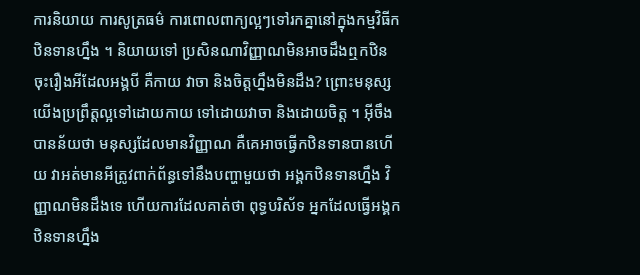ការនិយាយ ការសូត្រធម៌ ការពោលពាក្យល្អៗទៅរកគ្នានៅក្នុងកម្មវិធីកឋិនទានហ្នឹង ។ និយាយទៅ ប្រសិនណាវិញ្ញាណមិនអាចដឹងឮកឋិន ចុះរឿងអីដែលអង្គបី គឺកាយ វាចា និងចិត្តហ្នឹងមិនដឹង? ព្រោះមនុស្សយើងប្រព្រឹត្តល្អទៅដោយកាយ ទៅដោយវាចា និងដោយចិត្ត ។ អ៊ីចឹងបានន័យថា មនុស្សដែលមានវិញ្ញាណ គឺគេអាចធ្វើកឋិនទានបានហើយ វាអត់មានអីត្រូវពាក់ព័ន្ធទៅនឹងបញ្ហាមួយថា អង្គកឋិនទានហ្នឹង វិញ្ញាណមិនដឹងទេ ហើយការដែលគាត់ថា ពុទ្ធបរិស័ទ អ្នកដែលធ្វើអង្គកឋិនទានហ្នឹង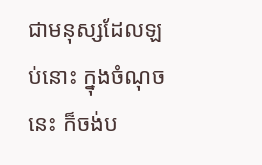ជាមនុស្សដែលឡប់នោះ ក្នុងចំណុចនេះ ក៏ចង់ប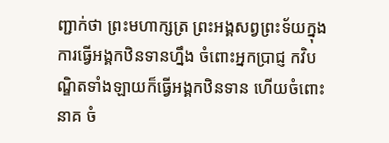ញ្ជាក់ថា ព្រះមហាក្សត្រ ព្រះអង្គសព្វព្រះទ័យក្នុងការធ្វើអង្គកឋិនទានហ្នឹង ចំពោះអ្នកប្រាជ្ញ កវិបណ្ឌិតទាំងឡាយក៏ធ្វើអង្គកឋិនទាន ហើយចំពោះនាគ ចំ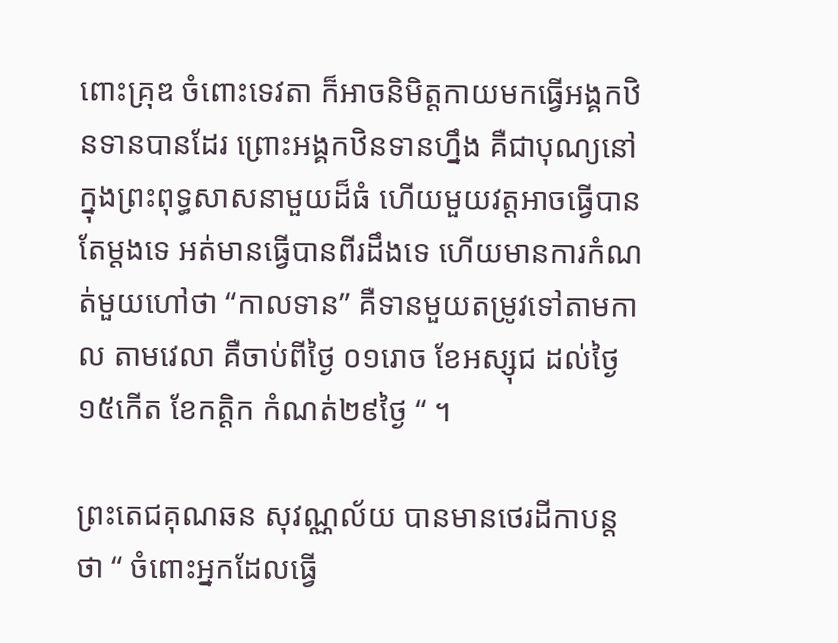ពោះគុ្រឌ ចំពោះទេវតា ក៏អាចនិមិត្តកាយមកធ្វើអង្គកឋិនទានបានដែរ ព្រោះអង្គកឋិនទានហ្នឹង គឺជាបុណ្យនៅក្នុងព្រះពុទ្ធសាសនាមួយដ៏ធំ ហើយមួយវត្តអាចធ្វើបានតែម្ដងទេ អត់មានធ្វើបានពីរដឹងទេ ហើយមានការកំណត់មួយហៅថា “កាលទាន” គឺទានមួយតម្រូវទៅតាមកាល តាមវេលា គឺចាប់ពីថ្ងៃ ០១រោច ខែអស្សុជ ដល់ថ្ងៃ១៥កើត ខែកត្តិក កំណត់២៩ថ្ងៃ “ ។

ព្រះតេជគុណឆន សុវណ្ណល័យ បានមានថេរដីកាបន្តថា “ ចំពោះអ្នកដែលធ្វើ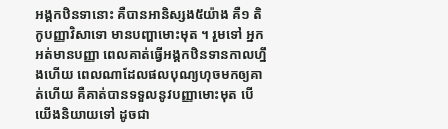អង្គកឋិនទានោះ គឺបានអានិស្សង៥យ៉ាង គឺ១ តិកូបញ្ញាវិសាទោ មានបញ្ហាមោះមុត ។ រួមទៅ អ្នកអត់មានបញ្ញា ពេលគាត់ធ្វើអង្គកឋិនទានកាលហ្នឹងហើយ ពេលណាដែលផលបុណ្យហុចមកឲ្យគាត់ហើយ គឺគាត់បានទទួលនូវបញ្ញាមោះមុត បើយើងនិយាយទៅ ដូចជា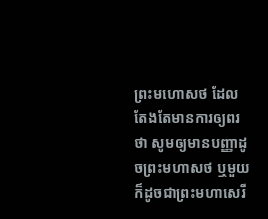ព្រះមហោសថ ដែលតែងតែមានការឲ្យពរថា សូមឲ្យមានបញ្ញាដូចព្រះមហាសថ ឬមួយក៏ដូចជាព្រះមហាសេរី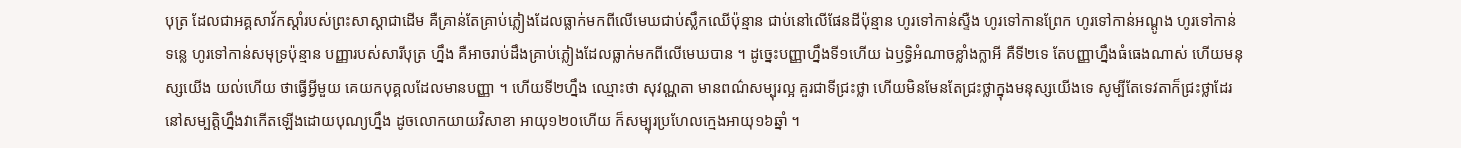បុត្រ ដែលជាអគ្គសាវ័កស្ដាំរបស់ព្រះសាស្ដាជាដើម គឺគ្រាន់តែគ្រាប់ភ្លៀងដែលធ្លាក់មកពីលើមេឃជាប់ស្លឹកឈើប៉ុន្មាន ជាប់នៅលើផែនដីប៉ុន្មាន ហូរទៅកាន់ស្ទឺង ហូរទៅកានព្រែក ហូរទៅកាន់អណ្ដូង ហូរទៅកាន់ទន្លេ ហូរទៅកាន់សមុទ្រប៉ុន្មាន បញ្ញារបស់សារីបុត្រ ហ្នឹង គឺអាចរាប់ដឹងគ្រាប់ភ្លៀងដែលធ្លាក់មកពីលើមេឃបាន ។ ដូច្នេះបញ្ញាហ្នឹងទី១ហើយ ឯឫទ្ធិអំណាចខ្លាំងក្លាអី គឺទី២ទេ តែបញ្ញាហ្នឹងធំធេងណាស់ ហើយមនុស្សយើង យល់ហើយ ថាធ្វើអ្វីមួយ គេយកបុគ្គលដែលមានបញ្ញា ។ ហើយទី២ហ្នឹង ឈ្មោះថា សុវណ្ណតា មានពណ៌សម្បុរល្អ គួរជាទីជ្រះថ្លា ហើយមិនមែនតែជ្រះថ្លាក្នុងមនុស្សយើងទេ សូម្បីតែទេវតាក៏ជ្រះថ្លាដែរ នៅសម្បតិ្តហ្នឹងវាកើតឡើងដោយបុណ្យហ្នឹង ដូចលោកយាយវិសាខា អាយុ១២០ហើយ ក៏សម្បុរប្រហែលក្មេងអាយុ១៦ឆ្នាំ ។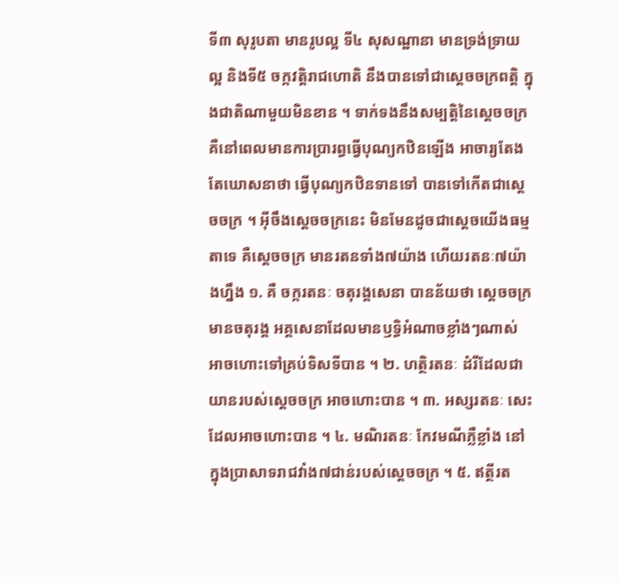ទី៣ សុរូបតា មានរូបល្អ ទី៤ សុសណ្ឋានា មានទ្រង់ទ្រាយល្អ និងទី៥ ចក្កវត្តិរាជហោតិ នឹងបានទៅជាស្ដេចចក្រពត្តិ ក្នុងជាតិណាមួយមិនខាន ។ ទាក់ទងនឹងសម្បត្តិនៃស្ដេចចក្រ គឺនៅពេលមានការប្រារព្ធធ្វើបុណ្យកឋិនឡើង អាចារ្យតែងតែឃោសនាថា ធ្វើបុណ្យកឋិនទានទៅ បានទៅកើតជាស្ដេចចក្រ ។ អ៊ីចឹងស្ដេចចក្រនេះ មិនមែនដូចជាស្ដេចយើងធម្មតាទេ គឺស្ដេចចក្រ មានរតនទាំង៧យ៉ាង ហើយរតនៈ៧យ៉ាងហ្នឹង ១. គឺ ចក្ករតនៈ ចតុរង្គសេនា បានន័យថា ស្ដេចចក្រ មានចតុរង្គ អគ្គសេនាដែលមានឫទ្ធិអំណាចខ្លាំងៗណាស់ អាចហោះទៅគ្រប់ទិសទីបាន ។ ២. ហត្ថិរតនៈ ដំរីដែលជាយានរបស់ស្ដេចចក្រ អាចហោះបាន ។ ៣. អស្សរតនៈ សេះដែលអាចហោះបាន ។ ៤. មណិរតនៈ កែវមណីភ្លឺខ្លាំង នៅក្នុងប្រាសាទរាជវាំង៧ជាន់របស់ស្ដេចចក្រ ។ ៥. ឥត្ថីរត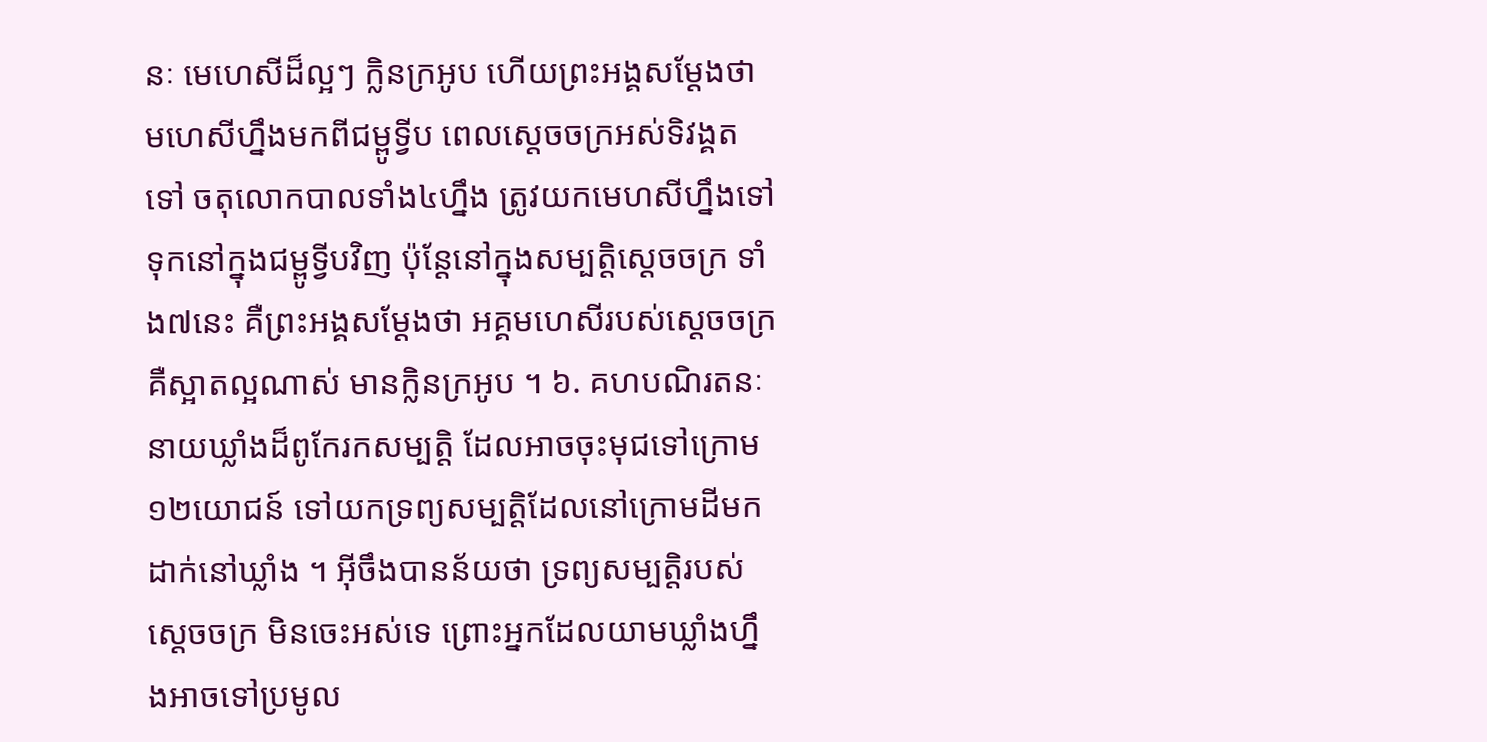នៈ មេហេសីដ៏ល្អៗ ក្លិនក្រអូប ហើយព្រះអង្គសម្ដែងថា មហេសីហ្នឹងមកពីជម្ពូទ្វីប ពេលស្ដេចចក្រអស់ទិវង្គតទៅ ចតុលោកបាលទាំង៤ហ្នឹង ត្រូវយកមេហសីហ្នឹងទៅទុកនៅក្នុងជម្ពូទ្វីបវិញ ប៉ុន្តែនៅក្នុងសម្បត្តិស្ដេចចក្រ ទាំង៧នេះ គឺព្រះអង្គសម្ដែងថា អគ្គមហេសីរបស់ស្ដេចចក្រ គឺស្អាតល្អណាស់ មានក្លិនក្រអូប ។ ៦. គហបណិរតនៈ នាយឃ្លាំងដ៏ពូកែរកសម្បត្តិ ដែលអាចចុះមុជទៅក្រោម១២យោជន៍ ទៅយកទ្រព្យសម្បត្តិដែលនៅក្រោមដីមកដាក់នៅឃ្លាំង ។ អ៊ីចឹងបានន័យថា ទ្រព្យសម្បត្តិរបស់ស្ដេចចក្រ មិនចេះអស់ទេ ព្រោះអ្នកដែលយាមឃ្លាំងហ្នឹងអាចទៅប្រមូល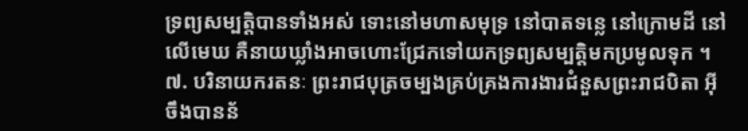ទ្រព្យសម្បត្តិបានទាំងអស់ ទោះនៅមហាសមុទ្រ នៅបាតទន្លេ នៅក្រោមដី នៅលើមេឃ គឺនាយឃ្លាំងអាចហោះជ្រែកទៅយកទ្រព្យសម្បត្តិមកប្រមូលទុក ។ ៧. បរិនាយករតនៈ ព្រះរាជបុត្រចម្បងគ្រប់គ្រងការងារជំនួសព្រះរាជបិតា អ៊ីចឹងបានន័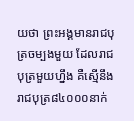យថា ព្រះអង្គមានរាជបុត្រចម្បងមួយ ដែលរាជបុត្រមួយហ្នឹង គឺស្មើនឹងរាជបុត្រ៨៤០០០នាក់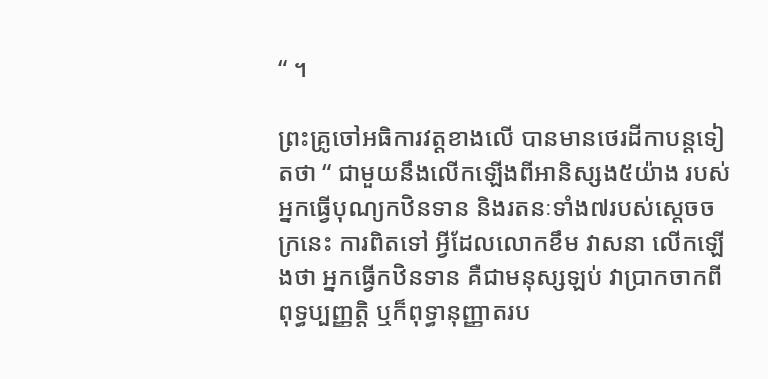“ ។

ព្រះគ្រូចៅអធិការវត្តខាងលើ បានមានថេរដីកាបន្តទៀតថា “ ជាមួយនឹងលើកឡើងពីអានិស្សង៥យ៉ាង របស់អ្នកធ្វើបុណ្យកឋិនទាន និងរតនៈទាំង៧របស់ស្ដេចចក្រនេះ ការពិតទៅ អ្វីដែលលោកខឹម វាសនា លើកឡើងថា អ្នកធ្វើកឋិនទាន គឺជាមនុស្សឡប់ វាប្រាកចាកពីពុទ្ធប្បញ្ញត្តិ ឬក៏ពុទ្ធានុញ្ញាតរប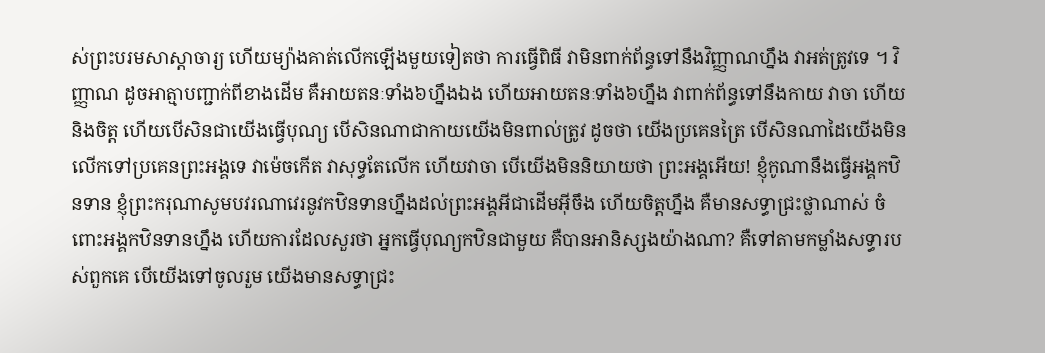ស់ព្រះបរមសាស្ដាចារ្យ ហើយម្យ៉ាងគាត់លើកឡើងមួយទៀតថា ការធ្វើពិធី វាមិនពាក់ព័ន្ធទៅនឹងវិញ្ញាណហ្នឹង វាអត់ត្រូវទេ ។ វិញ្ញាណ ដូចអាត្មាបញ្ជាក់ពីខាងដើម គឺអាយតនៈទាំង៦ហ្នឹងឯង ហើយអាយតនៈទាំង៦ហ្នឹង វាពាក់ព័ន្ធទៅនឹងកាយ វាចា ហើយនិងចិត្ត ហើយបើសិនជាយើងធ្វើបុណ្យ បើសិនណាជាកាយយើងមិនពាល់ត្រូវ ដូចថា យើងប្រគេនត្រៃ បើសិនណាដៃយើងមិនលើកទៅប្រគេនព្រះអង្គទេ វាម៉េចកើត វាសុទ្ធតែលើក ហើយវាចា បើយើងមិននិយាយថា ព្រះអង្គអើយ! ខ្ញុំកូណានឹងធ្វើអង្គកឋិនទាន ខ្ញុំព្រះករុណាសូមបវរណាវេរនូវកឋិនទានហ្នឹងដល់ព្រះអង្គអីជាដើមអ៊ីចឹង ហើយចិត្តហ្នឹង គឺមានសទ្ធាជ្រះថ្លាណាស់ ចំពោះអង្គកឋិនទានហ្នឹង ហើយការដែលសួរថា អ្នកធ្វើបុណ្យកឋិនជាមួយ គឺបានអានិស្សងយ៉ាងណា? គឺទៅតាមកម្លាំងសទ្ធារបស់ពួកគេ បើយើងទៅចូលរួម យើងមានសទ្ធាជ្រះ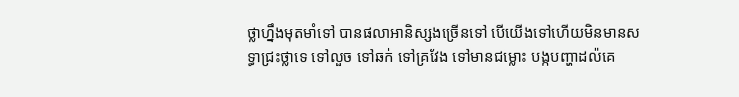ថ្លាហ្នឹងមុតមាំទៅ បានផលាអានិស្សងច្រើនទៅ បើយើងទៅហើយមិនមានសទ្ធាជ្រះថ្លាទេ ទៅលួច ទៅឆក់ ទៅគ្រវែង ទៅមានជម្លោះ បង្កបញ្ហាដល៉គេ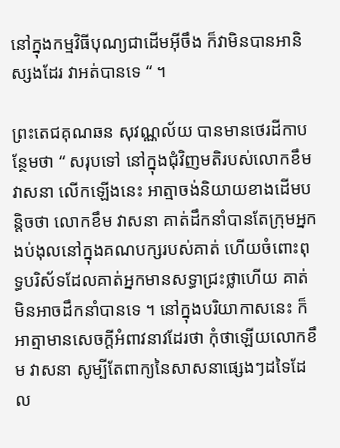នៅក្នុងកម្មវិធីបុណ្យជាដើមអ៊ីចឹង ក៏វាមិនបានអានិស្សងដែរ វាអត់បានទេ “ ។

ព្រះតេជគុណឆន សុវណ្ណល័យ បានមានថេរដីកាបន្ថែមថា “ សរុបទៅ នៅក្នុងជុំវិញមតិរបស់លោកខឹម វាសនា លើកឡើងនេះ អាត្មាចង់និយាយខាងដើមបន្តិចថា លោកខឹម វាសនា គាត់ដឹកនាំបានតែក្រុមអ្នកងប់ងុលនៅក្នុងគណបក្សរបស់គាត់ ហើយចំពោះពុទ្ធបរិស័ទដែលគាត់អ្នកមានសទ្ធាជ្រះថ្លាហើយ គាត់មិនអាចដឹកនាំបានទេ ។ នៅក្នុងបរិយាកាសនេះ ក៏អាត្មាមានសេចក្ដីអំពាវនាវដែរថា កុំថាឡើយលោកខឹម វាសនា សូម្បីតែពាក្យនៃសាសនាផ្សេងៗដទៃដែល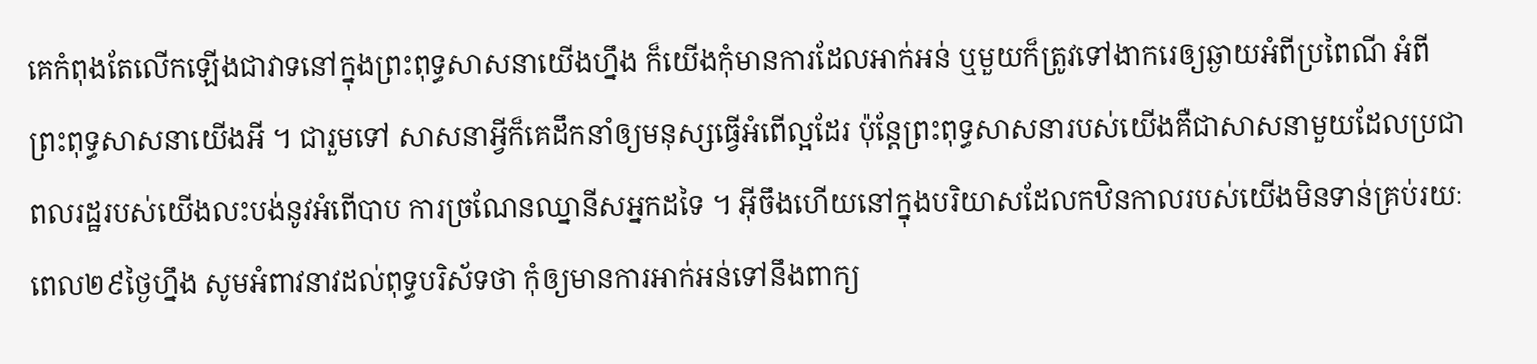គេកំពុងតែលើកឡើងជាវាទនៅក្នុងព្រះពុទ្ធសាសនាយើងហ្នឹង ក៏យើងកុំមានការដែលអាក់អន់ ឬមួយក៏ត្រូវទៅងាករេឲ្យឆ្ងាយអំពីប្រពៃណី អំពីព្រះពុទ្ធសាសនាយើងអី ។ ជារួមទៅ សាសនាអ្វីក៏គេដឹកនាំឲ្យមនុស្សធ្វើអំពើល្អដែរ ប៉ុន្តែព្រះពុទ្ធសាសនារបស់យើងគឺជាសាសនាមួយដែលប្រជាពលរដ្ឋរបស់យើងលះបង់នូវអំពើបាប ការច្រណែនឈ្នានីសអ្នកដទៃ ។ អ៊ីចឹងហើយនៅក្នុងបរិយាសដែលកឋិនកាលរបស់យើងមិនទាន់គ្រប់រយៈពេល២៩ថ្ងៃហ្នឹង សូមអំពាវនាវដល់ពុទ្ធបរិស័ទថា កុំឲ្យមានការអាក់អន់ទៅនឹងពាក្យ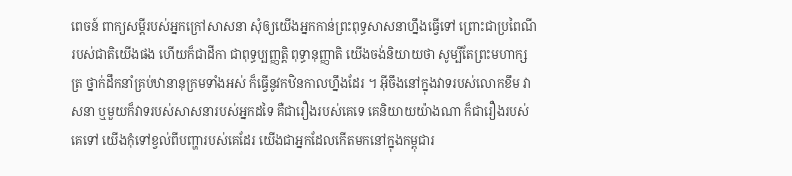ពេចន៍ ពាក្យសម្ដីរបស់អ្នកក្រៅសាសនា សុំឲ្យយើងអ្នកកាន់ព្រះពុទ្ធសាសនាហ្នឹងធ្វើទៅ ព្រោះជាប្រពៃណីរបស់ជាតិយើងផង ហើយក៏ជាដីកា ជាពុទ្ធប្បញ្ញត្តិ ពុទ្ធានុញ្ញាតិ យើងចង់និយាយថា សូម្បីតែព្រះមហាក្សត្រ ថ្នាក់ដឹកនាំគ្រប់ឋានានុក្រមទាំងអស់ ក៏ធ្វើនូវកឋិនកាលហ្នឹងដែរ ។ អ៊ីចឹងនៅក្នុងវាទរបស់លោកខឹម វាសនា ឬមួយក៏វាទរបស់សាសនារបស់អ្នកដទៃ គឺជារឿងរបស់គេទេ គេនិយាយយ៉ាងណា ក៏ជារឿងរបស់គេទៅ យើងកុំទៅខ្វល់ពីបញ្ហារបស់គេដែរ យើងជាអ្នកដែលកើតមកនៅក្នុងកម្ពុជារ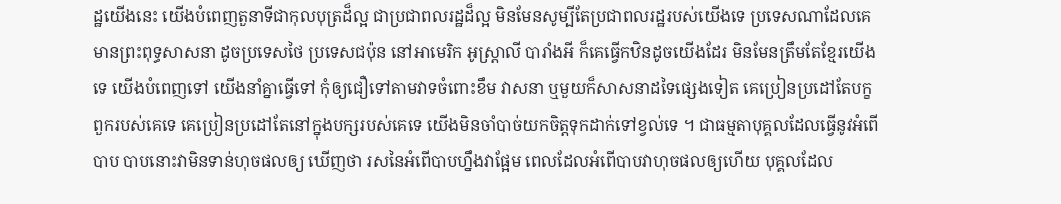ដ្ឋយើងនេះ យើងបំពេញតួនាទីជាកុលបុត្រដ៏ល្អ ជាប្រជាពលរដ្ឋដ៏ល្អ មិនមែនសូម្បីតែប្រជាពលរដ្ឋរបស់យើងទេ ប្រទេសណាដែលគេមានព្រះពុទ្ធសាសនា ដូចប្រទេសថៃ ប្រទេសជប៉ុន នៅអាមេរិក អូស្រ្តាលី បារាំងអី ក៏គេធ្វើកឋិនដូចយើងដែរ មិនមែនត្រឹមតែខ្មែរយើងទេ យើងបំពេញទៅ យើងនាំគ្នាធ្វើទៅ កុំឲ្យជឿទៅតាមវាទចំពោះខឹម វាសនា ឬមួយក៏សាសនាដទៃផ្សេងទៀត គេប្រៀនប្រដៅតែបក្ខពួករបស់គេទេ គេប្រៀនប្រដៅតែនៅក្នុងបក្សរបស់គេទេ យើងមិនចាំបាច់យកចិត្តទុកដាក់ទៅខ្វល់ទេ ។ ជាធម្មតាបុគ្គលដែលធ្វើនូវអំពើបាប បាបនោះវាមិនទាន់ហុចផលឲ្យ ឃើញថា រសនៃអំពើបាបហ្នឹងវាផ្អែម ពេលដែលអំពើបាបវាហុចផលឲ្យហើយ បុគ្គលដែល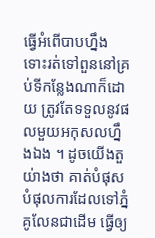ធ្វើអំពើបាបហ្នឹង ទោះរត់ទៅពួននៅគ្រប់ទីកន្លែងណាក៏ដោយ ត្រូវតែទទួលនូវផលមួយអកុសលហ្នឹងឯង ។ ដូចយើងតួយ់ាងថា គាត់បំផុសបំផុលការដែលទៅភ្នំគូលែនជាដើម ធ្វើឲ្យ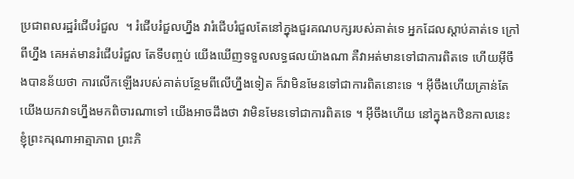ប្រជាពលរដ្ឋរំជើបរំជួល  ។ រំជើបរំជួលហ្នឹង វារំជើបរំជួលតែនៅក្នុងជួរគណបក្សរបស់គាត់ទេ អ្នកដែលស្ដាប់គាត់ទេ ក្រៅពីហ្នឹង គេអត់មានរំជើបរំជួល តែទីបញ្ចប់ យើងឃើញទទួលលទ្ធផលយ៉ាងណា គឺវាអត់មានទៅជាការពិតទេ ហើយអ៊ីចឹងបានន័យថា ការលើកឡើងរបស់គាត់បន្ថែមពីលើហ្នឹងទៀត ក៏វាមិនមែនទៅជាការពិតនោះទេ ។ អ៊ីចឹងហើយគ្រាន់តែយើងយកវាទហ្នឹងមកពិចារណាទៅ យើងអាចដឹងថា វាមិនមែនទៅជាការពិតទេ ។ អ៊ីចឹងហើយ នៅក្នុងកឋិនកាលនេះ ខ្ញុំព្រះករុណាអាត្មាភាព ព្រះភិ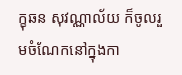ក្ខុឆន សុវណ្ណាល័យ ក៏ចូលរួមចំណែកនៅក្នុងកា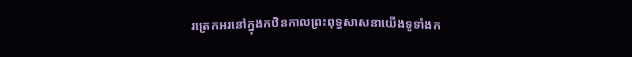រត្រេកអរនៅក្នុងកឋិនកាលព្រះពុទ្ធសាសនាយើងទូទាំងក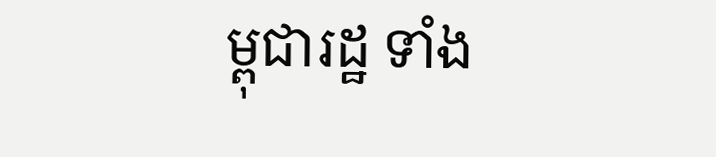ម្ពុជារដ្ឋ ទាំង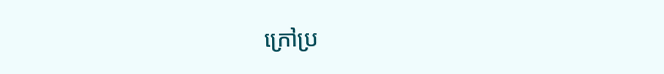ក្រៅប្រ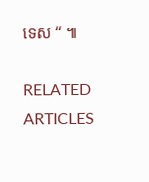ទេស “ ៕

RELATED ARTICLES